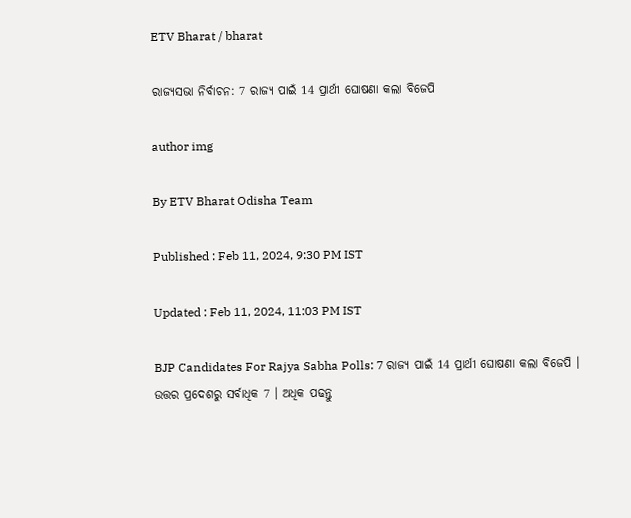ETV Bharat / bharat

ରାଜ୍ୟସଭା ନିର୍ବାଚନ: 7 ରାଜ୍ୟ ପାଇଁ 14 ପ୍ରାର୍ଥୀ ଘୋଷଣା କଲା ବିଜେପି

author img

By ETV Bharat Odisha Team

Published : Feb 11, 2024, 9:30 PM IST

Updated : Feb 11, 2024, 11:03 PM IST

BJP Candidates For Rajya Sabha Polls: 7 ରାଜ୍ୟ ପାଇଁ 14 ପ୍ରାର୍ଥୀ ଘୋଷଣା କଲା ବିଜେପି । ଉତ୍ତର ପ୍ରଦେଶରୁ ସର୍ବାଧିକ 7 । ଅଧିକ ପଢନ୍ତୁ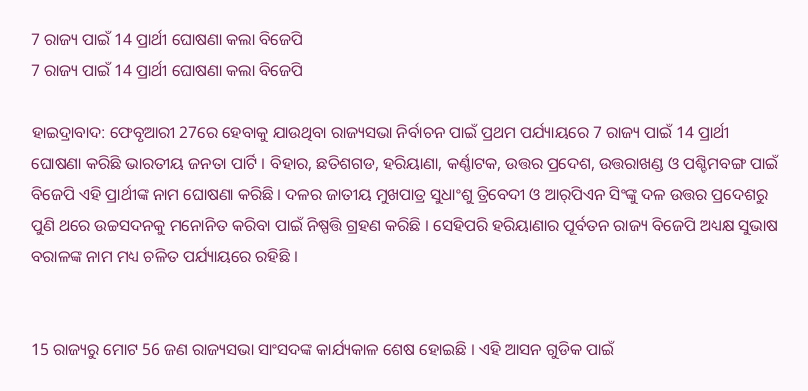7 ରାଜ୍ୟ ପାଇଁ 14 ପ୍ରାର୍ଥୀ ଘୋଷଣା କଲା ବିଜେପି
7 ରାଜ୍ୟ ପାଇଁ 14 ପ୍ରାର୍ଥୀ ଘୋଷଣା କଲା ବିଜେପି

ହାଇଦ୍ରାବାଦ: ଫେବୃଆରୀ 27ରେ ହେବାକୁ ଯାଉଥିବା ରାଜ୍ୟସଭା ନିର୍ବାଚନ ପାଇଁ ପ୍ରଥମ ପର୍ଯ୍ୟାୟରେ 7 ରାଜ୍ୟ ପାଇଁ 14 ପ୍ରାର୍ଥୀ ଘୋଷଣା କରିଛି ଭାରତୀୟ ଜନତା ପାର୍ଟି । ବିହାର, ଛତିଶଗଡ, ହରିୟାଣା, କର୍ଣ୍ଣାଟକ, ଉତ୍ତର ପ୍ରଦେଶ, ଉତ୍ତରାଖଣ୍ଡ ଓ ପଶ୍ଚିମବଙ୍ଗ ପାଇଁ ବିଜେପି ଏହି ପ୍ରାର୍ଥୀଙ୍କ ନାମ ଘୋଷଣା କରିଛି । ଦଳର ଜାତୀୟ ମୁଖପାତ୍ର ସୁଧାଂଶୁ ତ୍ରିବେଦୀ ଓ ଆର୍‌ପିଏନ ସିଂଙ୍କୁ ଦଳ ଉତ୍ତର ପ୍ରଦେଶରୁ ପୁଣି ଥରେ ଉଚ୍ଚସଦନକୁ ମନୋନିତ କରିବା ପାଇଁ ନିଷ୍ପତ୍ତି ଗ୍ରହଣ କରିଛି । ସେହିପରି ହରିୟାଣାର ପୂର୍ବତନ ରାଜ୍ୟ ବିଜେପି ଅଧ୍ୟକ୍ଷ ସୁଭାଷ ବରାଳଙ୍କ ନାମ ମଧ୍ୟ ଚଳିତ ପର୍ଯ୍ୟାୟରେ ରହିଛି ।


15 ରାଜ୍ୟରୁ ମୋଟ 56 ଜଣ ରାଜ୍ୟସଭା ସାଂସଦଙ୍କ କାର୍ଯ୍ୟକାଳ ଶେଷ ହୋଇଛି । ଏହି ଆସନ ଗୁଡିକ ପାଇଁ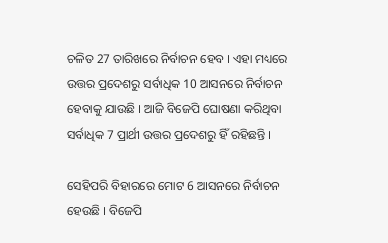ଚଳିତ 27 ତାରିଖରେ ନିର୍ବାଚନ ହେବ । ଏହା ମଧ୍ୟରେ ଉତ୍ତର ପ୍ରଦେଶରୁ ସର୍ବାଧିକ 10 ଆସନରେ ନିର୍ବାଚନ ହେବାକୁ ଯାଉଛି । ଆଜି ବିଜେପି ଘୋଷଣା କରିଥିବା ସର୍ବାଧିକ 7 ପ୍ରାର୍ଥୀ ଉତ୍ତର ପ୍ରଦେଶରୁ ହିଁ ରହିଛନ୍ତି ।

ସେହିପରି ବିହାରରେ ମୋଟ 6 ଆସନରେ ନିର୍ବାଚନ ହେଉଛି । ବିଜେପି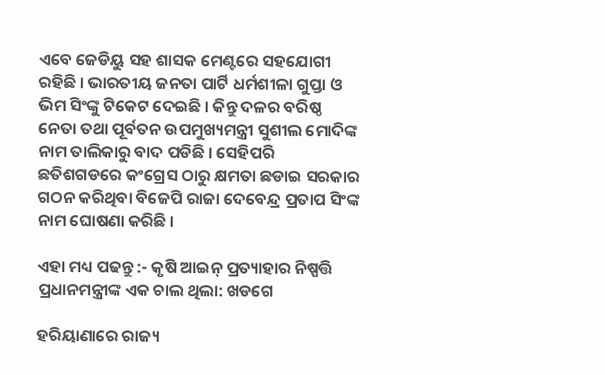ଏବେ ଜେଡିୟୁ ସହ ଶାସକ ମେଣ୍ଟରେ ସହଯୋଗୀ ରହିଛି । ଭାରତୀୟ ଜନତା ପାର୍ଟି ଧର୍ମଶୀଳା ଗୁପ୍ତା ଓ ଭିମ ସିଂଙ୍କୁ ଟିକେଟ ଦେଇଛି । କିନ୍ତୁ ଦଳର ବରିଷ୍ଠ ନେତା ତଥା ପୂର୍ବତନ ଉପମୁଖ୍ୟମନ୍ତ୍ରୀ ସୁଶୀଲ ମୋଦିଙ୍କ ନାମ ତାଲିକାରୁ ବାଦ ପଡିଛି । ସେହିପରି ଛତିଶଗଡରେ କଂଗ୍ରେସ ଠାରୁ କ୍ଷମତା ଛଡାଇ ସରକାର ଗଠନ କରିଥିବା ବିଜେପି ରାଜା ଦେବେନ୍ଦ୍ର ପ୍ରତାପ ସିଂଙ୍କ ନାମ ଘୋଷଣା କରିଛି ।

ଏହା ମଧ୍ୟ ପଢନ୍ତୁ :- କୃଷି ଆଇନ୍‌ ପ୍ରତ୍ୟାହାର ନିଷ୍ପତ୍ତି ପ୍ରଧାନମନ୍ତ୍ରୀଙ୍କ ଏକ ଚାଲ ଥିଲା: ଖଡଗେ

ହରିୟାଣାରେ ରାଜ୍ୟ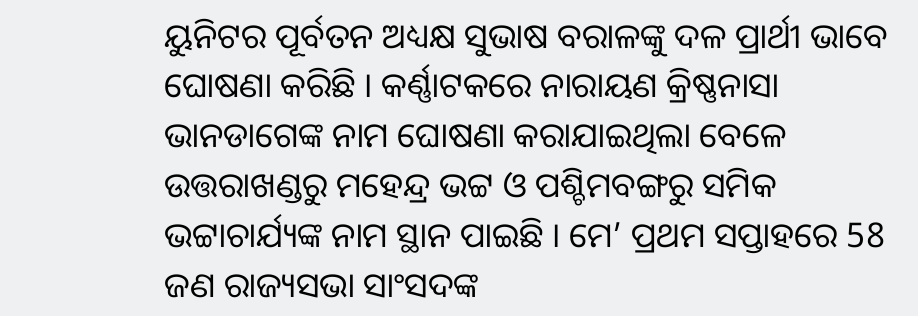ୟୁନିଟର ପୂର୍ବତନ ଅଧ୍ୟକ୍ଷ ସୁଭାଷ ବରାଳଙ୍କୁ ଦଳ ପ୍ରାର୍ଥୀ ଭାବେ ଘୋଷଣା କରିଛି । କର୍ଣ୍ଣାଟକରେ ନାରାୟଣ କ୍ରିଷ୍ଣନାସା ଭାନଡାଗେଙ୍କ ନାମ ଘୋଷଣା କରାଯାଇଥିଲା ବେଳେ ଉତ୍ତରାଖଣ୍ଡରୁ ମହେନ୍ଦ୍ର ଭଟ୍ଟ ଓ ପଶ୍ଚିମବଙ୍ଗରୁ ସମିକ ଭଟ୍ଟାଚାର୍ଯ୍ୟଙ୍କ ନାମ ସ୍ଥାନ ପାଇଛି । ମେ’ ପ୍ରଥମ ସପ୍ତାହରେ 58 ଜଣ ରାଜ୍ୟସଭା ସାଂସଦଙ୍କ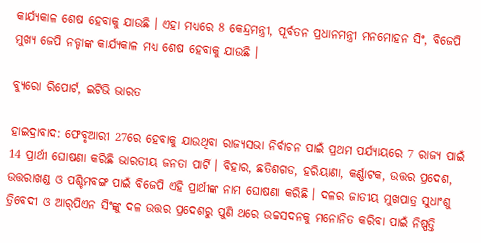କାର୍ଯ୍ୟକାଳ ଶେଷ ହେବାକୁ ଯାଉଛି । ଏହା ମଧ୍ୟରେ 8 କେନ୍ଦ୍ରମନ୍ତ୍ରୀ, ପୂର୍ବତନ ପ୍ରଧାନମନ୍ତ୍ରୀ ମନମୋହନ ସିଂ, ବିଜେପି ମୁଖ୍ୟ ଜେପି ନଡ୍ଡାଙ୍କ କାର୍ଯ୍ୟକାଳ ମଧ୍ୟ ଶେଷ ହେବାକୁ ଯାଉଛି ।

ବ୍ୟୁରୋ ରିପୋର୍ଟ, ଇଟିଭି ଭାରତ

ହାଇଦ୍ରାବାଦ: ଫେବୃଆରୀ 27ରେ ହେବାକୁ ଯାଉଥିବା ରାଜ୍ୟସଭା ନିର୍ବାଚନ ପାଇଁ ପ୍ରଥମ ପର୍ଯ୍ୟାୟରେ 7 ରାଜ୍ୟ ପାଇଁ 14 ପ୍ରାର୍ଥୀ ଘୋଷଣା କରିଛି ଭାରତୀୟ ଜନତା ପାର୍ଟି । ବିହାର, ଛତିଶଗଡ, ହରିୟାଣା, କର୍ଣ୍ଣାଟକ, ଉତ୍ତର ପ୍ରଦେଶ, ଉତ୍ତରାଖଣ୍ଡ ଓ ପଶ୍ଚିମବଙ୍ଗ ପାଇଁ ବିଜେପି ଏହି ପ୍ରାର୍ଥୀଙ୍କ ନାମ ଘୋଷଣା କରିଛି । ଦଳର ଜାତୀୟ ମୁଖପାତ୍ର ସୁଧାଂଶୁ ତ୍ରିବେଦୀ ଓ ଆର୍‌ପିଏନ ସିଂଙ୍କୁ ଦଳ ଉତ୍ତର ପ୍ରଦେଶରୁ ପୁଣି ଥରେ ଉଚ୍ଚସଦନକୁ ମନୋନିତ କରିବା ପାଇଁ ନିଷ୍ପତ୍ତି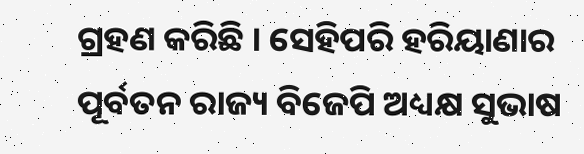ଗ୍ରହଣ କରିଛି । ସେହିପରି ହରିୟାଣାର ପୂର୍ବତନ ରାଜ୍ୟ ବିଜେପି ଅଧ୍ୟକ୍ଷ ସୁଭାଷ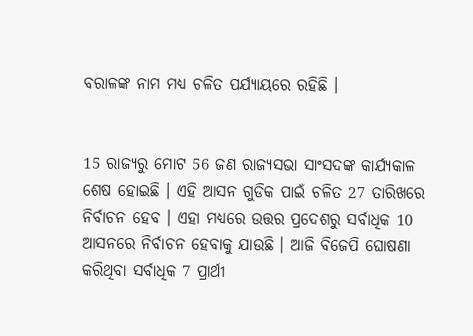ବରାଳଙ୍କ ନାମ ମଧ୍ୟ ଚଳିତ ପର୍ଯ୍ୟାୟରେ ରହିଛି ।


15 ରାଜ୍ୟରୁ ମୋଟ 56 ଜଣ ରାଜ୍ୟସଭା ସାଂସଦଙ୍କ କାର୍ଯ୍ୟକାଳ ଶେଷ ହୋଇଛି । ଏହି ଆସନ ଗୁଡିକ ପାଇଁ ଚଳିତ 27 ତାରିଖରେ ନିର୍ବାଚନ ହେବ । ଏହା ମଧ୍ୟରେ ଉତ୍ତର ପ୍ରଦେଶରୁ ସର୍ବାଧିକ 10 ଆସନରେ ନିର୍ବାଚନ ହେବାକୁ ଯାଉଛି । ଆଜି ବିଜେପି ଘୋଷଣା କରିଥିବା ସର୍ବାଧିକ 7 ପ୍ରାର୍ଥୀ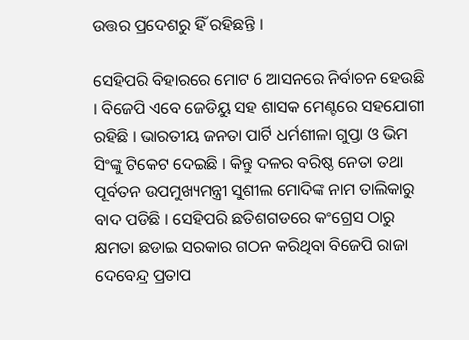ଉତ୍ତର ପ୍ରଦେଶରୁ ହିଁ ରହିଛନ୍ତି ।

ସେହିପରି ବିହାରରେ ମୋଟ 6 ଆସନରେ ନିର୍ବାଚନ ହେଉଛି । ବିଜେପି ଏବେ ଜେଡିୟୁ ସହ ଶାସକ ମେଣ୍ଟରେ ସହଯୋଗୀ ରହିଛି । ଭାରତୀୟ ଜନତା ପାର୍ଟି ଧର୍ମଶୀଳା ଗୁପ୍ତା ଓ ଭିମ ସିଂଙ୍କୁ ଟିକେଟ ଦେଇଛି । କିନ୍ତୁ ଦଳର ବରିଷ୍ଠ ନେତା ତଥା ପୂର୍ବତନ ଉପମୁଖ୍ୟମନ୍ତ୍ରୀ ସୁଶୀଲ ମୋଦିଙ୍କ ନାମ ତାଲିକାରୁ ବାଦ ପଡିଛି । ସେହିପରି ଛତିଶଗଡରେ କଂଗ୍ରେସ ଠାରୁ କ୍ଷମତା ଛଡାଇ ସରକାର ଗଠନ କରିଥିବା ବିଜେପି ରାଜା ଦେବେନ୍ଦ୍ର ପ୍ରତାପ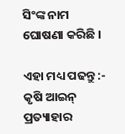ସିଂଙ୍କ ନାମ ଘୋଷଣା କରିଛି ।

ଏହା ମଧ୍ୟ ପଢନ୍ତୁ :- କୃଷି ଆଇନ୍‌ ପ୍ରତ୍ୟାହାର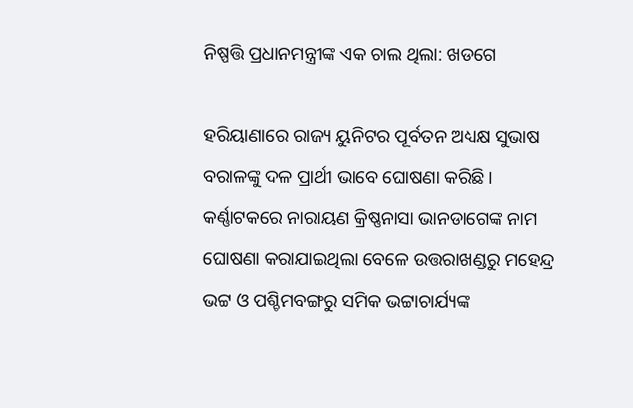ନିଷ୍ପତ୍ତି ପ୍ରଧାନମନ୍ତ୍ରୀଙ୍କ ଏକ ଚାଲ ଥିଲା: ଖଡଗେ

ହରିୟାଣାରେ ରାଜ୍ୟ ୟୁନିଟର ପୂର୍ବତନ ଅଧ୍ୟକ୍ଷ ସୁଭାଷ ବରାଳଙ୍କୁ ଦଳ ପ୍ରାର୍ଥୀ ଭାବେ ଘୋଷଣା କରିଛି । କର୍ଣ୍ଣାଟକରେ ନାରାୟଣ କ୍ରିଷ୍ଣନାସା ଭାନଡାଗେଙ୍କ ନାମ ଘୋଷଣା କରାଯାଇଥିଲା ବେଳେ ଉତ୍ତରାଖଣ୍ଡରୁ ମହେନ୍ଦ୍ର ଭଟ୍ଟ ଓ ପଶ୍ଚିମବଙ୍ଗରୁ ସମିକ ଭଟ୍ଟାଚାର୍ଯ୍ୟଙ୍କ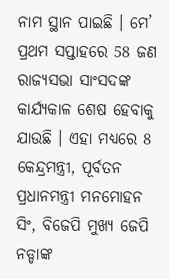ନାମ ସ୍ଥାନ ପାଇଛି । ମେ’ ପ୍ରଥମ ସପ୍ତାହରେ 58 ଜଣ ରାଜ୍ୟସଭା ସାଂସଦଙ୍କ କାର୍ଯ୍ୟକାଳ ଶେଷ ହେବାକୁ ଯାଉଛି । ଏହା ମଧ୍ୟରେ 8 କେନ୍ଦ୍ରମନ୍ତ୍ରୀ, ପୂର୍ବତନ ପ୍ରଧାନମନ୍ତ୍ରୀ ମନମୋହନ ସିଂ, ବିଜେପି ମୁଖ୍ୟ ଜେପି ନଡ୍ଡାଙ୍କ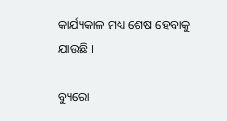କାର୍ଯ୍ୟକାଳ ମଧ୍ୟ ଶେଷ ହେବାକୁ ଯାଉଛି ।

ବ୍ୟୁରୋ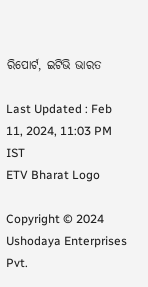ରିପୋର୍ଟ, ଇଟିଭି ଭାରତ

Last Updated : Feb 11, 2024, 11:03 PM IST
ETV Bharat Logo

Copyright © 2024 Ushodaya Enterprises Pvt.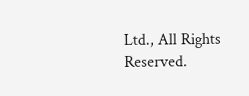Ltd., All Rights Reserved.